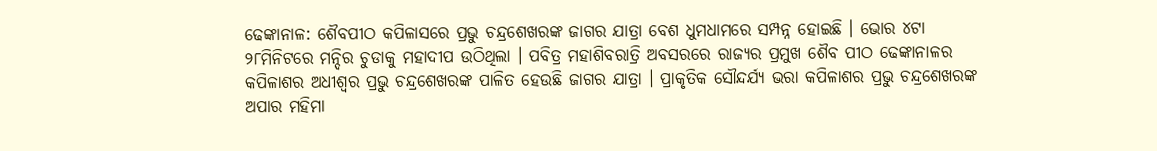ଢେଙ୍କାନାଳ: ଶୈବପୀଠ କପିଳାସରେ ପ୍ରଭୁ ଚନ୍ଦ୍ରଶେଖରଙ୍କ ଜାଗର ଯାତ୍ରା ବେଶ ଧୁମଧାମରେ ସମ୍ପନ୍ନ ହୋଇଛି । ଭୋର ୪ଟା ୨୮ମିନିଟରେ ମନ୍ଦିର ଚୁଡାକୁ ମହାଦୀପ ଉଠିଥିଲା । ପବିତ୍ର ମହାଶିବରାତ୍ରି ଅବସରରେ ରାଜ୍ୟର ପ୍ରମୁଖ ଶୈବ ପୀଠ ଢେଙ୍କାନାଳର କପିଳାଶର ଅଧୀଶ୍ଵର ପ୍ରଭୁ ଚନ୍ଦ୍ରଶେଖରଙ୍କ ପାଳିତ ହେଉଛି ଜାଗର ଯାତ୍ରା । ପ୍ରାକୃତିକ ସୌନ୍ଦର୍ଯ୍ୟ ଭରା କପିଳାଶର ପ୍ରଭୁ ଚନ୍ଦ୍ରଶେଖରଙ୍କ ଅପାର ମହିମା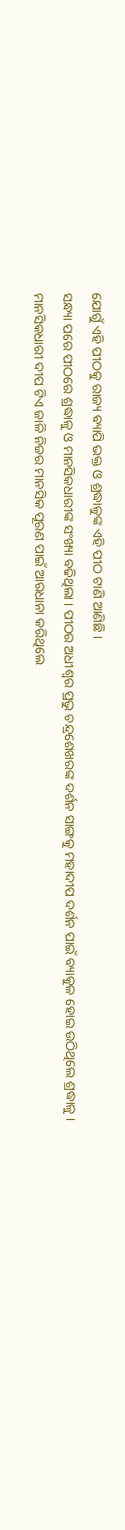ଯୋଗୁଁ ଏହି ପୀଠକୁ ରାଜ୍ୟ ବ୍ୟାପି ଭକ୍ତ ଓ ଶ୍ରଦ୍ଧାଳୁଙ୍କ ଏହି ପୀଠ ଟାଣି ଆଣିଛି ।
ସନ୍ଧ୍ୟା ପରେ ପୀଠରେ ଶ୍ରଦ୍ଧାଳୁ ଓ ମାନସିକଧାରୀଙ୍କ ସଂଖ୍ୟା ବଢିଥିଲା । ପୀଠର ଅଧୀଶ୍ଵର ପ୍ରଭୁ ଚନ୍ଦ୍ରଶେଖରଙ୍କ ଦର୍ଶନ ସାଙ୍ଗକୁ ମହାଦୀପ ଦର୍ଶନ ପାଇଁ ବ୍ୟାକୁଳ ହୋଇ ଉଠିଥିଲେ ଶ୍ରଦ୍ଧାଳୁ । ମାନସିକଧାରୀ ଦୀପ ଟିଏ ଜାଳି ନିଜର ମାନସିକ ପୂରଣ ପାଇଁ ଆରଧାନା କରିଥିଲେ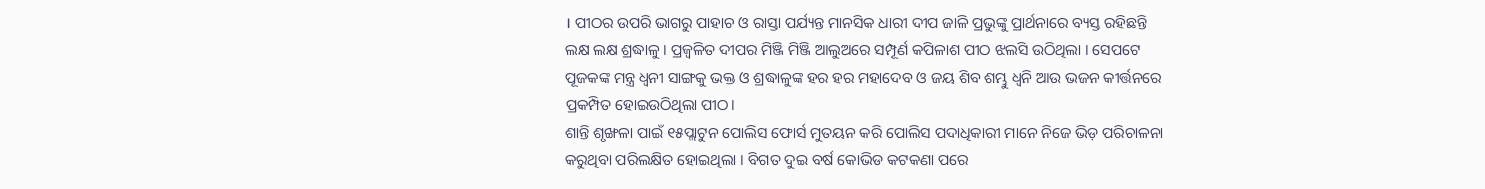। ପୀଠର ଉପରି ଭାଗରୁ ପାହାଚ ଓ ରାସ୍ତା ପର୍ଯ୍ୟନ୍ତ ମାନସିକ ଧାରୀ ଦୀପ ଜାଳି ପ୍ରଭୁଙ୍କୁ ପ୍ରାର୍ଥନାରେ ବ୍ୟସ୍ତ ରହିଛନ୍ତି ଲକ୍ଷ ଲକ୍ଷ ଶ୍ରଦ୍ଧାଳୁ । ପ୍ରଜ୍ବଳିତ ଦୀପର ମିଞ୍ଜି ମିଞ୍ଜି ଆଲୁଅରେ ସମ୍ପୂର୍ଣ କପିଳାଶ ପୀଠ ଝଲସି ଉଠିଥିଲା । ସେପଟେ ପୂଜକଙ୍କ ମନ୍ତ୍ର ଧ୍ବନୀ ସାଙ୍ଗକୁ ଭକ୍ତ ଓ ଶ୍ରଦ୍ଧାଳୁଙ୍କ ହର ହର ମହାଦେବ ଓ ଜୟ ଶିବ ଶମ୍ଭୁ ଧ୍ବନି ଆଉ ଭଜନ କୀର୍ତ୍ତନରେ ପ୍ରକମ୍ପିତ ହୋଇଉଠିଥିଲା ପୀଠ।
ଶାନ୍ତି ଶୃଙ୍ଖଳା ପାଇଁ ୧୫ପ୍ଲାଟୁନ ପୋଲିସ ଫୋର୍ସ ମୁତୟନ କରି ପୋଲିସ ପଦାଧିକାରୀ ମାନେ ନିଜେ ଭିଡ଼ ପରିଚାଳନା କରୁଥିବା ପରିଲକ୍ଷିତ ହୋଇଥିଲା । ବିଗତ ଦୁଇ ବର୍ଷ କୋଭିଡ କଟକଣା ପରେ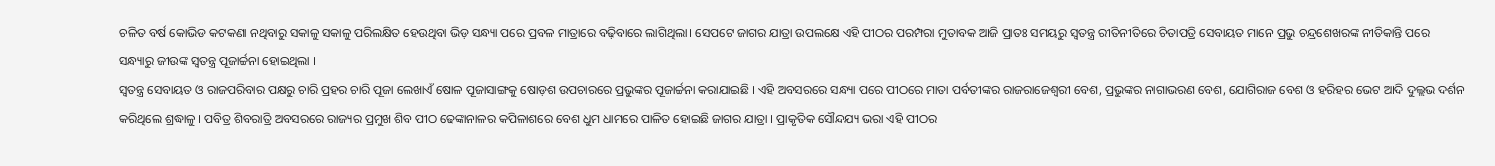ଚଳିତ ବର୍ଷ କୋଭିଡ କଟକଣା ନଥିବାରୁ ସକାଳୁ ସକାଳୁ ପରିଲକ୍ଷିତ ହେଉଥିବା ଭିଡ଼ ସନ୍ଧ୍ୟା ପରେ ପ୍ରବଳ ମାତ୍ରାରେ ବଢ଼ିବାରେ ଲାଗିଥିଲା। ସେପଟେ ଜାଗର ଯାତ୍ରା ଉପଲକ୍ଷେ ଏହି ପୀଠର ପରମ୍ପରା ମୁତାବକ ଆଜି ପ୍ରାତଃ ସମୟରୁ ସ୍ୱତନ୍ତ୍ର ରୀତିନୀତିରେ ଚିତାପତ୍ରି ସେବାୟତ ମାନେ ପ୍ରଭୁ ଚନ୍ଦ୍ରଶେଖରଙ୍କ ନୀତିକାନ୍ତି ପରେ ସନ୍ଧ୍ୟାରୁ ଜୀଉଙ୍କ ସ୍ୱତନ୍ତ୍ର ପୂଜାର୍ଚ୍ଚନା ହୋଇଥିଲା ।
ସ୍ବତନ୍ତ୍ର ସେବାୟତ ଓ ରାଜପରିବାର ପକ୍ଷରୁ ଚାରି ପ୍ରହର ଚାରି ପୂଜା ଲେଖାଏଁ ଷୋଳ ପୂଜାସାଙ୍ଗକୁ ଷୋଡ଼ଶ ଉପଚାରରେ ପ୍ରଭୁଙ୍କର ପୂଜାର୍ଚ୍ଚନା କରାଯାଇଛି । ଏହି ଅବସରରେ ସନ୍ଧ୍ୟା ପରେ ପୀଠରେ ମାତା ପର୍ବତୀଙ୍କର ରାଜରାଜେଶ୍ୱରୀ ବେଶ, ପ୍ରଭୁଙ୍କର ନାଗାଭରଣ ବେଶ, ଯୋଗିରାଜ ବେଶ ଓ ହରିହର ଭେଟ ଆଦି ଦୁଲ୍ଲଭ ଦର୍ଶନ କରିଥିଲେ ଶ୍ରଦ୍ଧାଳୁ । ପବିତ୍ର ଶିବରାତ୍ରି ଅବସରରେ ରାଜ୍ୟର ପ୍ରମୁଖ ଶିବ ପୀଠ ଢେଙ୍କାନାଳର କପିଳାଶରେ ବେଶ ଧୁମ ଧାମରେ ପାଳିତ ହୋଇଛି ଜାଗର ଯାତ୍ରା । ପ୍ରାକୃତିକ ସୌନ୍ଦଯ୍ୟ ଭରା ଏହି ପୀଠର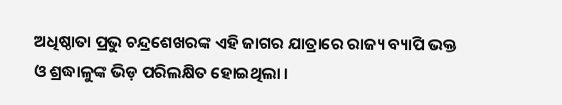ଅଧିଷ୍ଠାତା ପ୍ରଭୁ ଚନ୍ଦ୍ରଶେଖରଙ୍କ ଏହି ଜାଗର ଯାତ୍ରାରେ ରାଜ୍ୟ ବ୍ୟାପି ଭକ୍ତ ଓ ଶ୍ରଦ୍ଧାଳୁଙ୍କ ଭିଡ଼ ପରିଲକ୍ଷିତ ହୋଇଥିଲା ।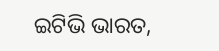ଇଟିଭି ଭାରତ,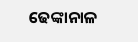ଢେଙ୍କାନାଳ